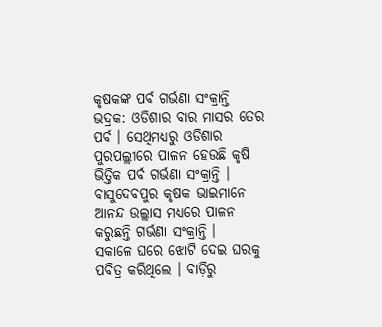କୃଷକଙ୍କ ପର୍ବ ଗର୍ଭଣା ସଂକ୍ରାନ୍ତି
ଭଦ୍ରକ: ଓଡିଶାର ବାର ମାସର ତେର ପର୍ବ । ସେଥିମଧ୍ୟରୁ ଓଡିଶାର ପୁରପଲ୍ଲୀରେ ପାଳନ ହେଉଛି କୃଷି ଭିତ୍ତିକ ପର୍ବ ଗର୍ଭଣା ସଂକ୍ରାନ୍ତି । ବାସୁଦେବପୁର କୃଷକ ଭାଇମାନେ ଆନନ୍ଦ ଉଲ୍ଲାସ ମଧ୍ୟରେ ପାଳନ କରୁଛନ୍ତି ଗର୍ଭଣା ସଂକ୍ରାନ୍ତି ।
ସକାଳେ ଘରେ ଝୋଟି ଦେଇ ଘରକୁ ପବିତ୍ର କରିଥିଲେ । ବାଡ଼ିରୁ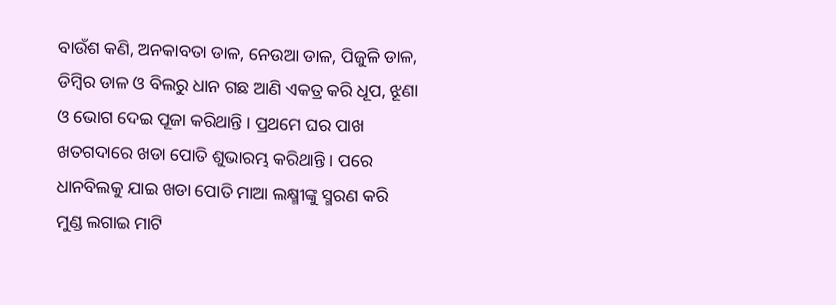ବାଉଁଶ କଣି, ଅନକାବତା ଡାଳ, ନେଉଆ ଡାଳ, ପିଜୁଳି ଡାଳ, ଡିମ୍ବିର ଡାଳ ଓ ବିଲରୁ ଧାନ ଗଛ ଆଣି ଏକତ୍ର କରି ଧୂପ, ଝୂଣା ଓ ଭୋଗ ଦେଇ ପୂଜା କରିଥାନ୍ତି । ପ୍ରଥମେ ଘର ପାଖ ଖତଗଦାରେ ଖଡା ପୋତି ଶୁଭାରମ୍ଭ କରିଥାନ୍ତି । ପରେ ଧାନବିଲକୁ ଯାଇ ଖଡା ପୋତି ମାଆ ଲକ୍ଷ୍ମୀଙ୍କୁ ସ୍ମରଣ କରି ମୁଣ୍ଡ ଲଗାଇ ମାଟି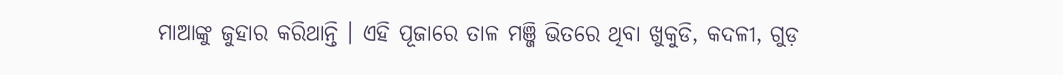ମାଆଙ୍କୁ ଜୁହାର କରିଥାନ୍ତି । ଏହି ପୂଜାରେ ତାଳ ମଞ୍ଜି ଭିତରେ ଥିବା ଖୁକୁଡି, କଦଳୀ, ଗୁଡ଼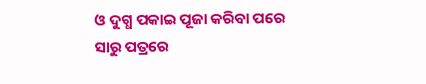ଓ ଦୁଗ୍ଧ ପକାଇ ପୂଜା କରିବା ପରେ ସାରୁ ପତ୍ରରେ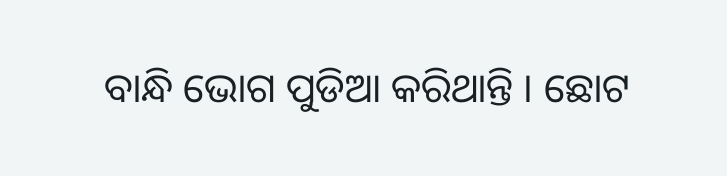ବାନ୍ଧି ଭୋଗ ପୁଡିଆ କରିଥାନ୍ତି । ଛୋଟ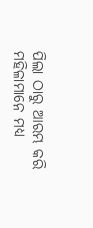ପିଲା ଠାରୁ ଆରମ୍ଭ କରି ମହିଳାମାନେ ମଧ୍ୟ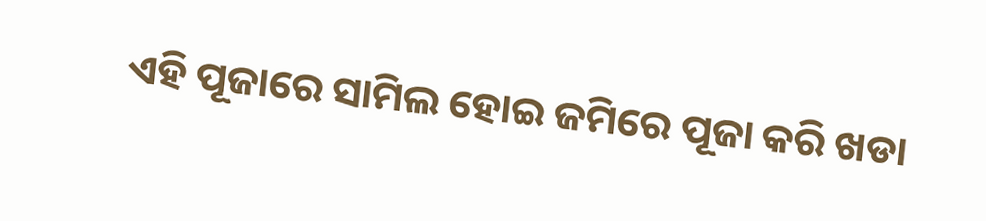ଏହି ପୂଜାରେ ସାମିଲ ହୋଇ ଜମିରେ ପୂଜା କରି ଖଡା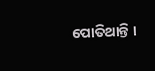ପୋତିଥାନ୍ତି ।